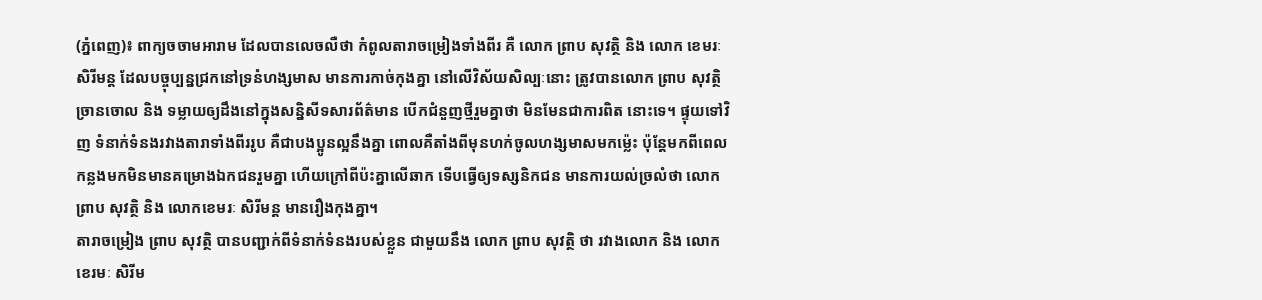(ភ្នំពេញ)៖ ពាក្យចចាមអារាម ដែលបានលេចលឺថា កំពូលតារាចម្រៀងទាំងពីរ គឺ លោក ព្រាប សុវត្ថិ និង លោក ខេមរៈ សិរីមន្ត ដែលបច្ចុប្បន្នជ្រកនៅទ្រនំហង្សមាស មានការកាច់កុងគ្នា នៅលើវិស័យសិល្បៈនោះ ត្រូវបានលោក ព្រាប សុវត្ថិ ច្រានចោល និង ទម្លាយឲ្យដឹងនៅក្នុងសន្និសីទសារព័ត៌មាន បើកជំនួញថ្មីរួមគ្នាថា មិនមែនជាការពិត នោះទេ។ ផ្ទុយទៅវិញ ទំនាក់ទំនងរវាងតារាទាំងពីររូប គឺជាបងប្អូនល្អនឹងគ្នា ពោលគឺតាំងពីមុនហក់ចូលហង្សមាសមកម្ល៉េះ ប៉ុន្តែមកពីពេលកន្លងមកមិនមានគម្រោងឯកជនរួមគ្នា ហើយក្រៅពីប៉ះគ្នាលើឆាក ទើបធ្វើឲ្យទស្សនិកជន មានការយល់ច្រលំថា លោកព្រាប សុវត្ថិ និង លោកខេមរៈ សិរីមន្ត មានរឿងកុងគ្នា។
តារាចម្រៀង ព្រាប សុវត្ថិ បានបញ្ជាក់ពីទំនាក់ទំនងរបស់ខ្លួន ជាមួយនឹង លោក ព្រាប សុវត្ថិ ថា រវាងលោក និង លោក ខេរមៈ សិរីម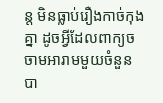ន្ត មិនធ្លាប់រឿងកាច់កុងគ្នា ដូចអ្វីដែលពាក្យចចាមអារាមមួយចំនួន បា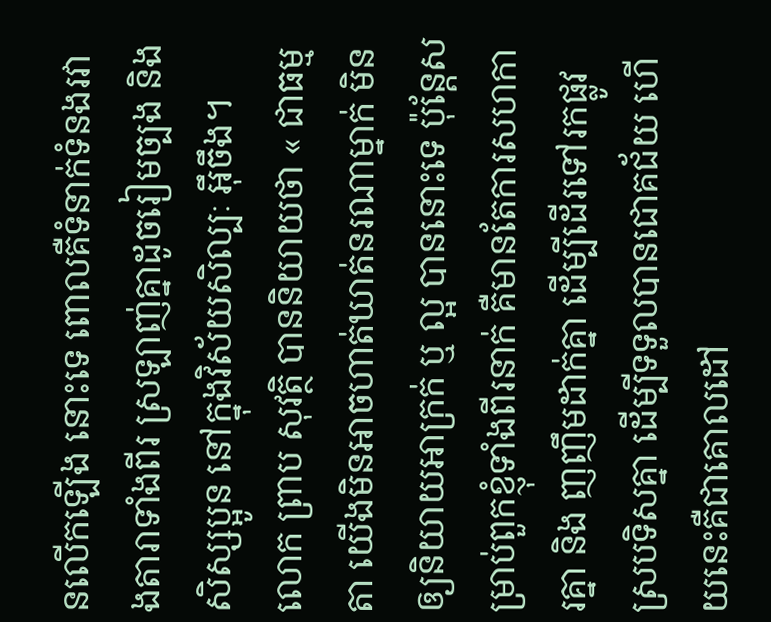នលើកឡើង នោះទេ ពោលគឺទំនាក់ទំនងរវាងតារាទាំងពីរ ស្រឡាញ់គ្នាដូចរៀមច្បង និង សិស្សប្អូន នៅក្នុងវិស័យសិល្បៈ អ៊ឹចឹង។
លោក ព្រាប សុវត្ថិ បាននិយាយថា « ជាធម្មតា យើងមិនអាចហាត់ឃាត់នរណាម្នាក់ មិនឲ្យនិយាយអាក្រក់ ឬ ល្អ បាននោះទេ ប៉ុន្តែសម្រាប់ពួកខ្ញុំទាំងពីរនាក់ គឺមានតែការសហការគ្នា និង ញញឹមដាក់គ្នា ដើម្បីដើរទៅរកផ្លូវស្របទិសគ្នា ដើម្បីទទួលបានជោគជ័យ ហើយនេះគឺជាគោលដៅ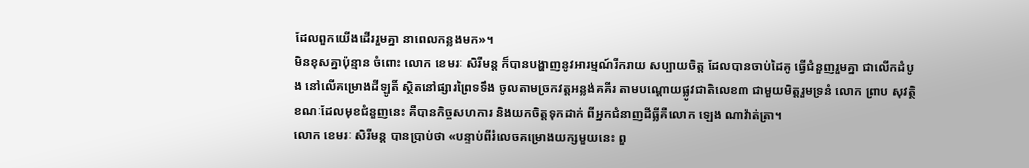ដែលពួកយើងដើររួមគ្នា នាពេលកន្លងមក»។
មិនខុសគ្នាប៉ុន្មាន ចំពោះ លោក ខេមរៈ សិរីមន្ត ក៏បានបង្ហាញនូវអារម្មណ៍រីករាយ សប្បាយចិត្ត ដែលបានចាប់ដៃគូ ធ្វើជំនួញរួមគ្នា ជាលើកដំបូង នៅលើគម្រោងដីឡូតិ៍ ស្ថិតនៅផ្សារព្រៃទទឹង ចូលតាមច្រកវត្តអន្លង់គគីរ តាមបណ្ដោយផ្លូវជាតិលេខ៣ ជាមួយមិត្តរួមទ្រនំ លោក ព្រាប សុវត្ថិ ខណៈដែលមុខជំនួញនេះ គឺបានកិច្ចសហការ និងយកចិត្តទុកដាក់ ពីអ្នកជំនាញដីធ្លីគឺលោក ឡេង ណាវ៉ាត់ត្រា។
លោក ខេមរៈ សិរីមន្ត បានប្រាប់ថា «បន្ទាប់ពីរំលេចគម្រោងយក្សមួយនេះ ពួ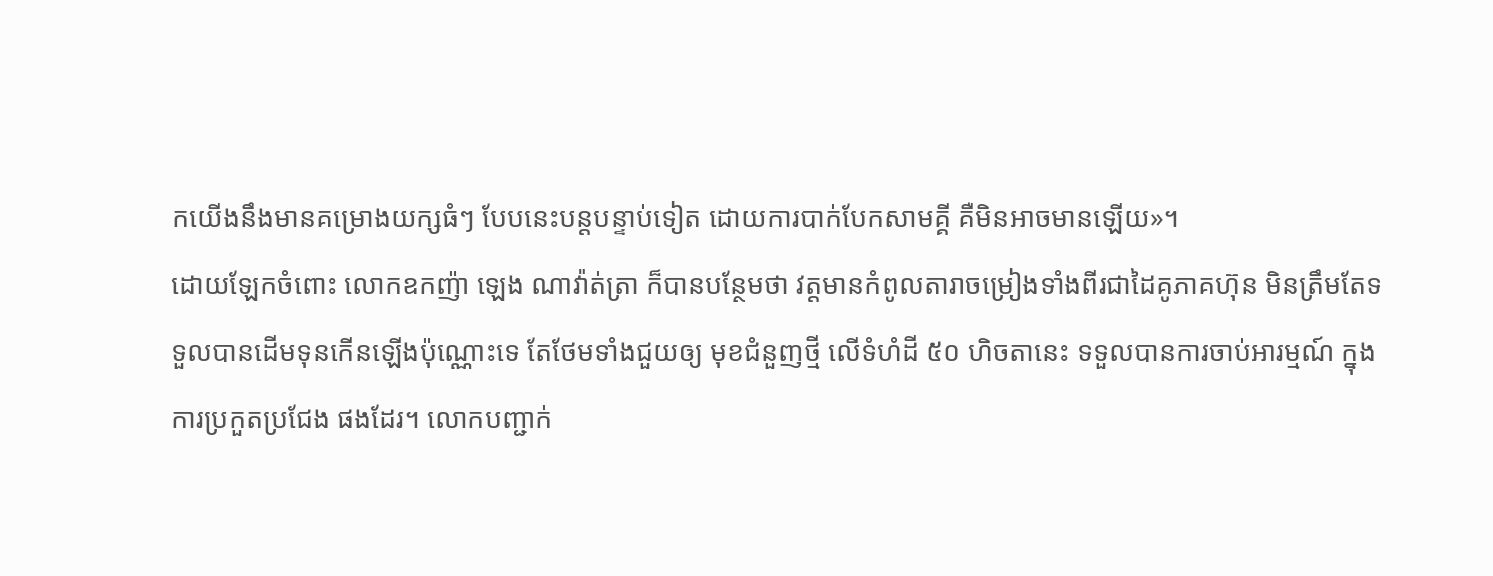កយើងនឹងមានគម្រោងយក្សធំៗ បែបនេះបន្តបន្ទាប់ទៀត ដោយការបាក់បែកសាមគ្គី គឺមិនអាចមានឡើយ»។
ដោយឡែកចំពោះ លោកឧកញ៉ា ឡេង ណាវ៉ាត់ត្រា ក៏បានបន្ថែមថា វត្តមានកំពូលតារាចម្រៀងទាំងពីរជាដៃគូភាគហ៊ុន មិនត្រឹមតែទទួលបានដើមទុនកើនឡើងប៉ុណ្ណោះទេ តែថែមទាំងជួយឲ្យ មុខជំនួញថ្មី លើទំហំដី ៥០ ហិចតានេះ ទទួលបានការចាប់អារម្មណ៍ ក្នុងការប្រកួតប្រជែង ផងដែរ។ លោកបញ្ជាក់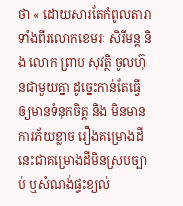ថា « ដោយសារតែកំពូលតារាទាំងពីរលោកខេមរៈ សិរីមន្ត និង លោក ព្រាប សុវត្ថិ ចូលហ៊ុនជាមួយគ្នា ដូច្នេះកាន់តែធ្វើឲ្យមានទំនុកចិត្ត និង មិនមានការភ័យខ្លាច រឿងគម្រោងដីនេះជាគម្រោងដីមិនស្របច្បាប់ ឬសំណង់ផ្ទះខ្យល់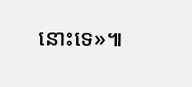នោះទេ»៕